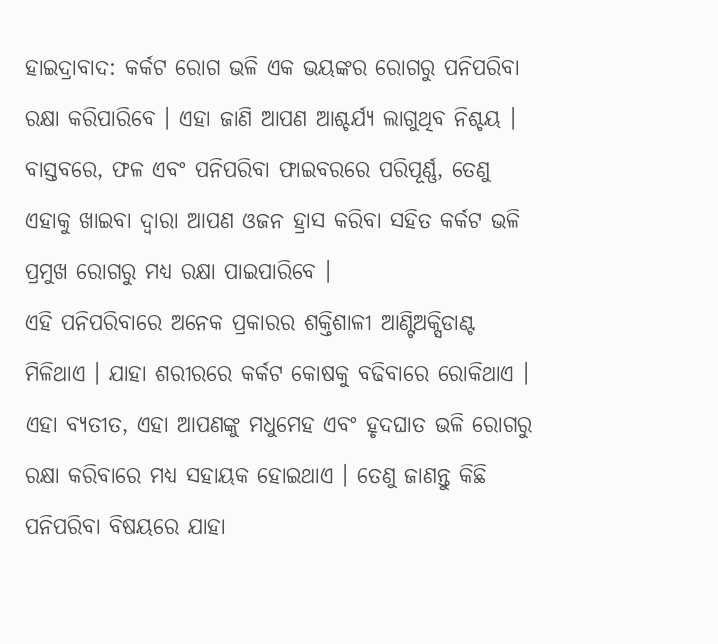ହାଇଦ୍ରାବାଦ: କର୍କଟ ରୋଗ ଭଳି ଏକ ଭୟଙ୍କର ରୋଗରୁ ପନିପରିବା ରକ୍ଷା କରିପାରିବେ । ଏହା ଜାଣି ଆପଣ ଆଶ୍ଚର୍ଯ୍ୟ ଲାଗୁଥିବ ନିଶ୍ଚୟ । ବାସ୍ତବରେ, ଫଳ ଏବଂ ପନିପରିବା ଫାଇବରରେ ପରିପୂର୍ଣ୍ଣ, ତେଣୁ ଏହାକୁ ଖାଇବା ଦ୍ୱାରା ଆପଣ ଓଜନ ହ୍ରାସ କରିବା ସହିତ କର୍କଟ ଭଳି ପ୍ରମୁଖ ରୋଗରୁ ମଧ୍ୟ ରକ୍ଷା ପାଇପାରିବେ ।
ଏହି ପନିପରିବାରେ ଅନେକ ପ୍ରକାରର ଶକ୍ତିଶାଳୀ ଆଣ୍ଟିଅକ୍ସିଡାଣ୍ଟ ମିଳିଥାଏ । ଯାହା ଶରୀରରେ କର୍କଟ କୋଷକୁ ବଢିବାରେ ରୋକିଥାଏ । ଏହା ବ୍ୟତୀତ, ଏହା ଆପଣଙ୍କୁ ମଧୁମେହ ଏବଂ ହୃଦଘାତ ଭଳି ରୋଗରୁ ରକ୍ଷା କରିବାରେ ମଧ୍ୟ ସହାୟକ ହୋଇଥାଏ । ତେଣୁ ଜାଣନ୍ତୁ କିଛି ପନିପରିବା ବିଷୟରେ ଯାହା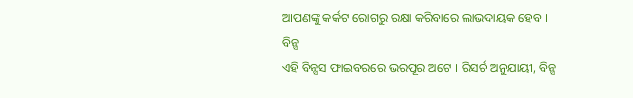ଆପଣଙ୍କୁ କର୍କଟ ରୋଗରୁ ରକ୍ଷା କରିବାରେ ଲାଭଦାୟକ ହେବ ।
ବିନ୍ସ
ଏହି ବିନ୍ସସ ଫାଇବରରେ ଭରପୂର ଅଟେ । ରିସର୍ଚ ଅନୁଯାୟୀ, ବିନ୍ସ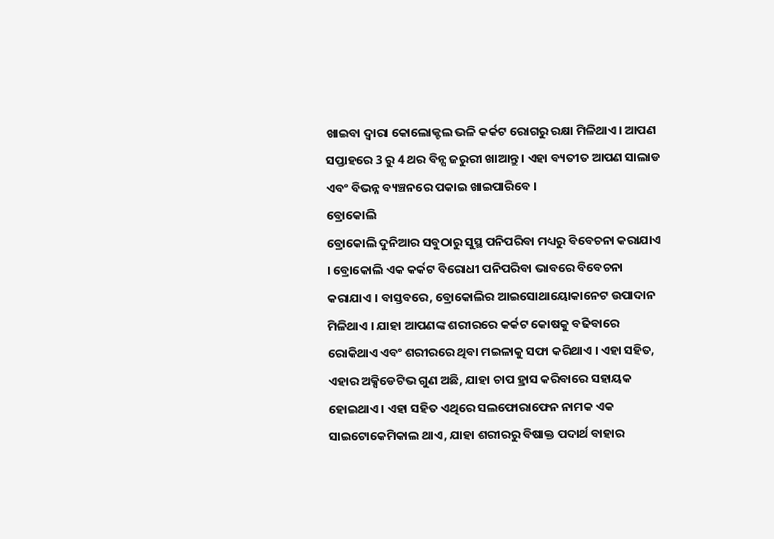ଖାଇବା ଦ୍ୱାରା କୋଲୋକ୍ଟଲ ଭଳି କର୍କଟ ରୋଗରୁ ରକ୍ଷା ମିଳିଥାଏ। ଆପଣ ସପ୍ତାହରେ 3 ରୁ 4 ଥର ବିନ୍ସ ଜରୁରୀ ଖାଆନ୍ତୁ । ଏହା ବ୍ୟତୀତ ଆପଣ ସାଲାଡ ଏବଂ ବିଭନ୍ନ ବ୍ୟଞ୍ଚନରେ ପକାଇ ଖାଇପାରିବେ ।
ବ୍ରୋକୋଲି
ବ୍ରୋକୋଲି ଦୁନିଆର ସବୁଠାରୁ ସୁସ୍ଥ ପନିପରିବା ମଧ୍ୟରୁ ବିବେଚନା କରାଯାଏ । ବ୍ରୋକୋଲି ଏକ କର୍କଟ ବିରୋଧୀ ପନିପରିବା ଭାବରେ ବିବେଚନା କରାଯାଏ । ବାସ୍ତବରେ, ବ୍ରୋକୋଲିର ଆଇସୋଥାୟୋକାନେଟ ଉପାଦାନ ମିଳିଥାଏ । ଯାହା ଆପଣଙ୍କ ଶରୀରରେ କର୍କଟ କୋଷକୁ ବଢିବାରେ ରୋକିଥାଏ ଏବଂ ଶରୀରରେ ଥିବା ମଇଳାକୁ ସଫା କରିଥାଏ । ଏହା ସହିତ, ଏହାର ଅକ୍ସିଡେଟିଭ ଗୁଣ ଅଛି, ଯାହା ଚାପ ହ୍ରାସ କରିବାରେ ସହାୟକ ହୋଇଥାଏ । ଏହା ସହିତ ଏଥିରେ ସଲଫୋରାଫେନ ନାମକ ଏକ ସାଇଟୋକେମିକାଲ ଥାଏ, ଯାହା ଶରୀରରୁ ବିଷାକ୍ତ ପଦାର୍ଥ ବାହାର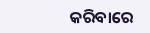କରିବାରେ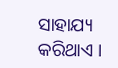ସାହାଯ୍ୟ କରିଥାଏ ।